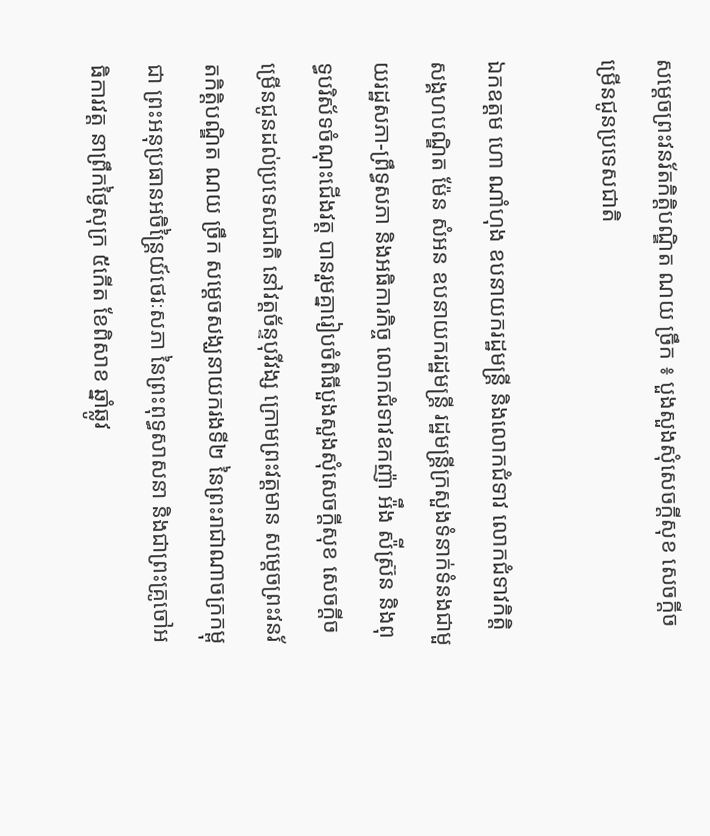សម្ដេចព្រះវនរ័តកិត្តិបណ្ឌិត ណយ ច្រឹក ៖ បួងសួងសុំសេចក្តីសុខ សេចក្តីចម្រើនជូនប្រទេសជាតិ

ឯកឧត្តម ហោ ណាំហុង ឧបនាយករដ្ឋមន្រ្តី និងលោកជំទាវ លោកជំទាវកិត្តិសង្គហបណ្ឌិត ម៉ែន សំអន ឧបនាយករដ្ឋមន្រ្តី រដ្ឋមន្រ្តីក្រសួងទំនាក់ទំនងជាមួយរដ្ឋសភា-ព្រឹទ្ធសភា និងអធិការកិច្ច លោកជំទាវឧកញ៉ា អ៉ឹង ស៉ីស្រ៊ន និងពុទ្ធបរិស័ទចំណុះជើងវត្ត បានរួមគ្នារៀបចំពិធីបួងសួងសុំសេចក្តីសុខ សេចក្តីចម្រើនជូនដល់ប្រទេសជាតិ នៅវត្តច័ន្ទបុរីវង្ស ក្រោមព្រះវត្តមាន សម្តេចព្រះវនរ័តកិត្តិបណ្ឌិត ណយ ច្រឹក សម្ដេចសង្ឃនាយករងទី២ នៃព្រះរាជាណាចក្រកម្ពុជា ព្រះអនុប្រធានអចិន្ត្រៃយ៍ថេរៈសភា នៃព្រះពុទ្ធសាសនា និងជាព្រះគ្រូចៅអធិការវត្ត នាព្រឹកថ្ងៃសុក្រ ៥កើត ខែពិសាខ ឆ្នាំឆ្លូវ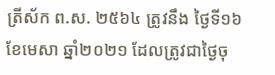ត្រីស័ក ព.ស. ២៥៦៤ ត្រូវនឹង ថ្ងៃទី១៦ ខែមេសា ឆ្នាំ២០២១ ដែលត្រូវជាថ្ងៃចុ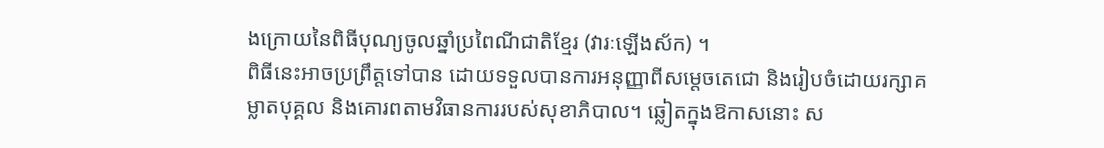ងក្រោយនៃពិធីបុណ្យចូលឆ្នាំប្រពៃណីជាតិខ្មែរ (វារៈឡើងស័ក) ។
ពិធីនេះអាចប្រព្រឹត្តទៅបាន ដោយទទួលបានការអនុញ្ញាពីសម្តេចតេជោ និងរៀបចំដោយរក្សាគម្លាតបុគ្គល និងគោរពតាមវិធានការរបស់សុខាភិបាល។ ឆ្លៀតក្នុងឱកាសនោះ ស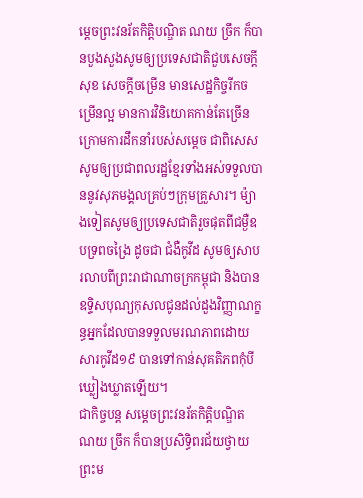ម្តេចព្រះវនរ័តកិត្តិបណ្ឌិត ណយ ច្រឹក ក៏បានបួងសួងសូមឲ្យប្រទេសជាតិជួបសេចក្តីសុខ សេចក្តីចម្រើន មានសេដ្ឋកិច្ចរីកចម្រើនល្អ មានការវិនិយោគកាន់តែច្រើន ក្រោមការដឹកនាំរបស់សម្តេច ជាពិសេស សូមឲ្យប្រជាពលរដ្ឋខ្មែរទាំងអស់ទទួលបាននូវសុភមង្គលគ្រប់ៗក្រុមគ្រួសារ។ ម៉្យាងទៀតសូមឲ្យប្រទេសជាតិរួចផុតពីជម្ងឺឧបទ្រពចង្រៃ ដូចជា ជំងឺកូវីដ សូមឲ្យសាបរលាបពីព្រះរាជាណាចក្រកម្ពុជា និងបានឧទ្ទិសបុណ្យកុសលជូនដល់ដួងវិញ្ញាណក្ខន្ធអ្នកដែលបានទទួលមរណភាពដោយសារកូវីដ១៩ បានទៅកាន់សុគតិភពកុំបីឃ្លៀងឃ្លាតឡើយ។
ជាកិច្ចបន្ត សម្តេចព្រះវនរ័តកិត្តិបណ្ឌិត ណយ ច្រឹក ក៏បានប្រសិទ្ធិពរជ័យថ្វាយព្រះម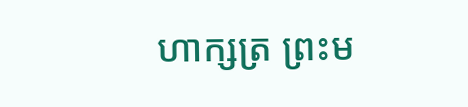ហាក្សត្រ ព្រះម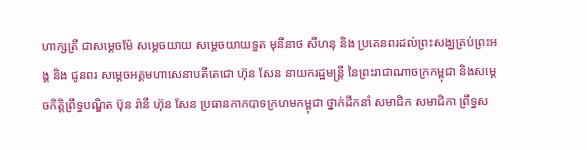ហាក្សត្រី ជាសម្តេចម៉ែ សម្តេចយាយ សម្តេចយាយទួត មុនីនាថ សីហនុ និង ប្រគេនពរដល់ព្រះសង្ឃគ្រប់ព្រះអង្គ និង ជូនពរ សម្តេចអគ្គមហាសេនាបតីតេជោ ហ៊ុន សែន នាយករដ្ឋមន្រ្តី នៃព្រះរាជាណាចក្រកម្ពុជា និងសម្តេចកិត្តិព្រឹទ្ធបណ្ឌិត ប៊ុន រ៉ានី ហ៊ុន សែន ប្រធានកាកបាទក្រហមកម្ពុជា ថ្នាក់ដឹកនាំ សមាជិក សមាជិកា ព្រឹទ្ធស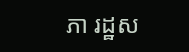ភា រដ្ឋស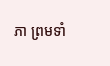ភា ព្រមទាំ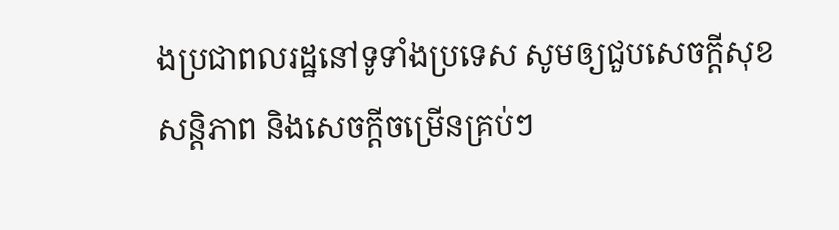ងប្រជាពលរដ្ឋនៅទូទាំងប្រទេស សូមឲ្យជួបសេចក្តីសុខ សន្តិភាព និងសេចក្តីចម្រើនគ្រប់ៗ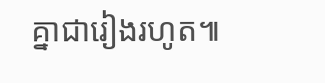គ្នាជារៀងរហូត៕